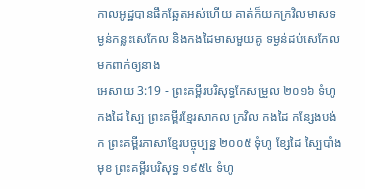កាលអូដ្ឋបានផឹកឆ្អែតអស់ហើយ គាត់ក៏យកក្រវិលមាសទម្ងន់កន្លះសេកែល និងកងដៃមាសមួយគូ ទម្ងន់ដប់សេកែល មកពាក់ឲ្យនាង
អេសាយ 3:19 - ព្រះគម្ពីរបរិសុទ្ធកែសម្រួល ២០១៦ ទំហូ កងដៃ ស្បៃ ព្រះគម្ពីរខ្មែរសាកល ក្រវិល កងដៃ កន្សែងបង់ក ព្រះគម្ពីរភាសាខ្មែរបច្ចុប្បន្ន ២០០៥ ទុំហូ ខ្សែដៃ ស្បៃបាំងមុខ ព្រះគម្ពីរបរិសុទ្ធ ១៩៥៤ ទំហូ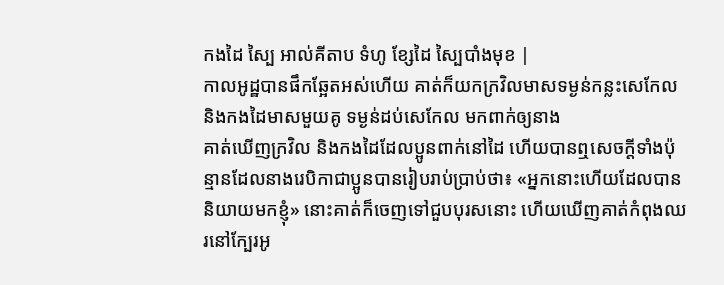កងដៃ ស្បៃ អាល់គីតាប ទំហូ ខ្សែដៃ ស្បៃបាំងមុខ |
កាលអូដ្ឋបានផឹកឆ្អែតអស់ហើយ គាត់ក៏យកក្រវិលមាសទម្ងន់កន្លះសេកែល និងកងដៃមាសមួយគូ ទម្ងន់ដប់សេកែល មកពាក់ឲ្យនាង
គាត់ឃើញក្រវិល និងកងដៃដែលប្អូនពាក់នៅដៃ ហើយបានឮសេចក្ដីទាំងប៉ុន្មានដែលនាងរេបិកាជាប្អូនបានរៀបរាប់ប្រាប់ថា៖ «អ្នកនោះហើយដែលបាននិយាយមកខ្ញុំ» នោះគាត់ក៏ចេញទៅជួបបុរសនោះ ហើយឃើញគាត់កំពុងឈរនៅក្បែរអូ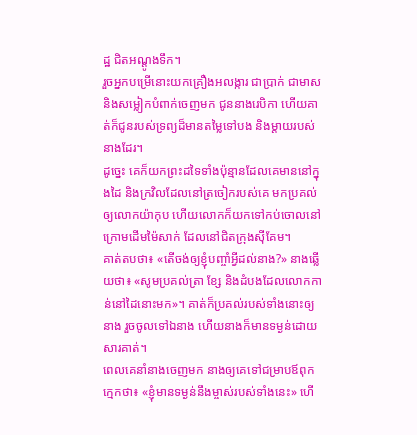ដ្ឋ ជិតអណ្តូងទឹក។
រួចអ្នកបម្រើនោះយកគ្រឿងអលង្ការ ជាប្រាក់ ជាមាស និងសម្លៀកបំពាក់ចេញមក ជូននាងរេបិកា ហើយគាត់ក៏ជូនរបស់ទ្រព្យដ៏មានតម្លៃទៅបង និងម្តាយរបស់នាងដែរ។
ដូច្នេះ គេក៏យកព្រះដទៃទាំងប៉ុន្មានដែលគេមាននៅក្នុងដៃ និងក្រវិលដែលនៅត្រចៀករបស់គេ មកប្រគល់ឲ្យលោកយ៉ាកុប ហើយលោកក៏យកទៅកប់ចោលនៅក្រោមដើមម៉ៃសាក់ ដែលនៅជិតក្រុងស៊ីគែម។
គាត់តបថា៖ «តើចង់ឲ្យខ្ញុំបញ្ចាំអ្វីដល់នាង?» នាងឆ្លើយថា៖ «សូមប្រគល់ត្រា ខ្សែ និងដំបងដែលលោកកាន់នៅដៃនោះមក»។ គាត់ក៏ប្រគល់របស់ទាំងនោះឲ្យនាង រួចចូលទៅឯនាង ហើយនាងក៏មានទម្ងន់ដោយសារគាត់។
ពេលគេនាំនាងចេញមក នាងឲ្យគេទៅជម្រាបឪពុកក្មេកថា៖ «ខ្ញុំមានទម្ងន់នឹងម្ចាស់របស់ទាំងនេះ» ហើ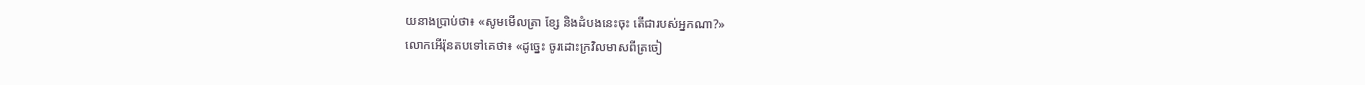យនាងប្រាប់ថា៖ «សូមមើលត្រា ខ្សែ និងដំបងនេះចុះ តើជារបស់អ្នកណា?»
លោកអើរ៉ុនតបទៅគេថា៖ «ដូច្នេះ ចូរដោះក្រវិលមាសពីត្រចៀ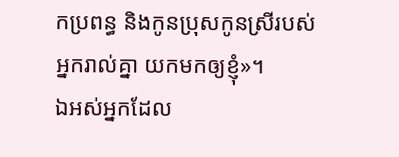កប្រពន្ធ និងកូនប្រុសកូនស្រីរបស់អ្នករាល់គ្នា យកមកឲ្យខ្ញុំ»។
ឯអស់អ្នកដែល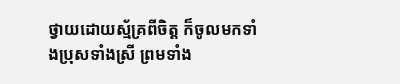ថ្វាយដោយស្ម័គ្រពីចិត្ត ក៏ចូលមកទាំងប្រុសទាំងស្រី ព្រមទាំង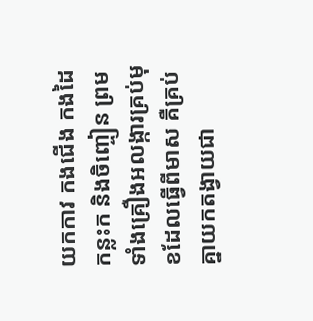យកកាវ កងជើង កងដៃ កន្លះក និងចិញ្ចៀន ព្រមទាំងគ្រឿងអលង្ការគ្រប់មុខដែលធ្វើពីមាស គឺគ្រប់គ្នាយកតង្វាយជា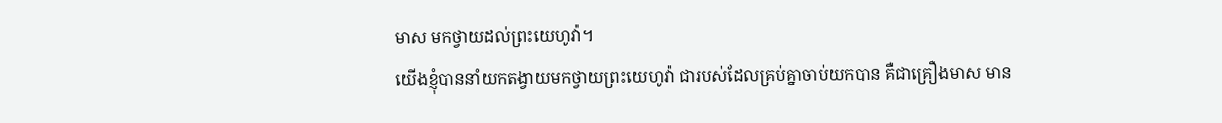មាស មកថ្វាយដល់ព្រះយេហូវ៉ា។
យើងខ្ញុំបាននាំយកតង្វាយមកថ្វាយព្រះយេហូវ៉ា ជារបស់ដែលគ្រប់គ្នាចាប់យកបាន គឺជាគ្រឿងមាស មាន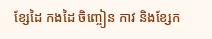ខ្សែដៃ កងដៃ ចិញ្ចៀន កាវ និងខ្សែក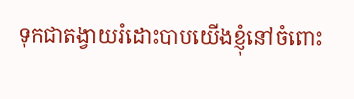ទុកជាតង្វាយរំដោះបាបយើងខ្ញុំនៅចំពោះ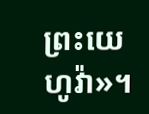ព្រះយេហូវ៉ា»។